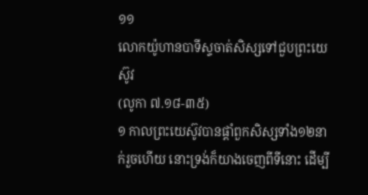១១
លោកយ៉ូហានបាទីស្ទចាត់សិស្សទៅជួបព្រះយេស៊ូវ
(លូកា ៧.១៨-៣៥)
១ កាលព្រះយេស៊ូវបានផ្តាំពួកសិស្សទាំង១២នាក់រួចហើយ នោះទ្រង់ក៏យាងចេញពីទីនោះ ដើម្បី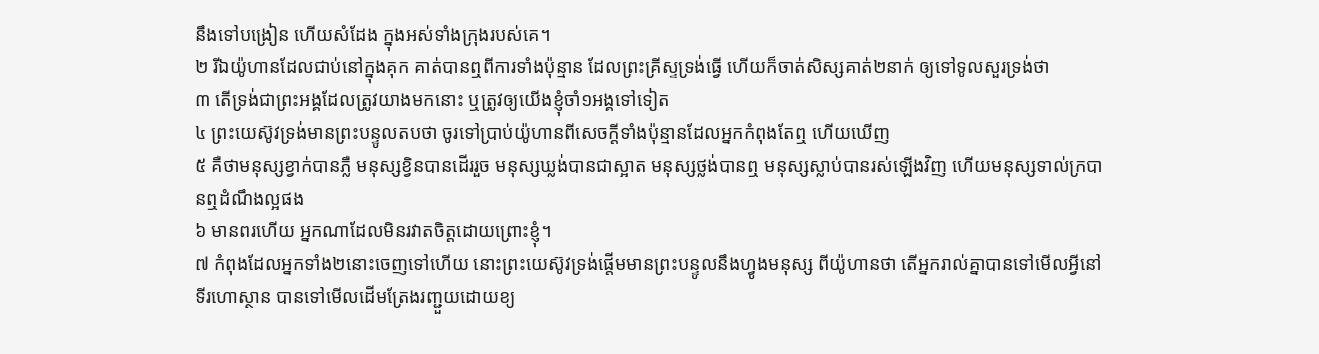នឹងទៅបង្រៀន ហើយសំដែង ក្នុងអស់ទាំងក្រុងរបស់គេ។
២ រីឯយ៉ូហានដែលជាប់នៅក្នុងគុក គាត់បានឮពីការទាំងប៉ុន្មាន ដែលព្រះគ្រីស្ទទ្រង់ធ្វើ ហើយក៏ចាត់សិស្សគាត់២នាក់ ឲ្យទៅទូលសួរទ្រង់ថា
៣ តើទ្រង់ជាព្រះអង្គដែលត្រូវយាងមកនោះ ឬត្រូវឲ្យយើងខ្ញុំចាំ១អង្គទៅទៀត
៤ ព្រះយេស៊ូវទ្រង់មានព្រះបន្ទូលតបថា ចូរទៅប្រាប់យ៉ូហានពីសេចក្តីទាំងប៉ុន្មានដែលអ្នកកំពុងតែឮ ហើយឃើញ
៥ គឺថាមនុស្សខ្វាក់បានភ្លឺ មនុស្សខ្វិនបានដើររួច មនុស្សឃ្លង់បានជាស្អាត មនុស្សថ្លង់បានឮ មនុស្សស្លាប់បានរស់ឡើងវិញ ហើយមនុស្សទាល់ក្របានឮដំណឹងល្អផង
៦ មានពរហើយ អ្នកណាដែលមិនរវាតចិត្តដោយព្រោះខ្ញុំ។
៧ កំពុងដែលអ្នកទាំង២នោះចេញទៅហើយ នោះព្រះយេស៊ូវទ្រង់ផ្តើមមានព្រះបន្ទូលនឹងហ្វូងមនុស្ស ពីយ៉ូហានថា តើអ្នករាល់គ្នាបានទៅមើលអ្វីនៅទីរហោស្ថាន បានទៅមើលដើមត្រែងរញ្ជួយដោយខ្យ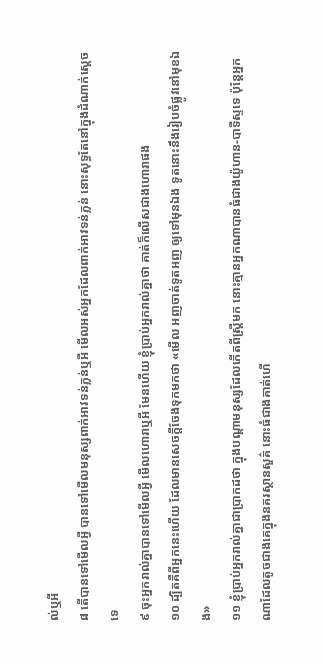ល់ឬអី
៨ តើបានទៅមើលអ្វី បានទៅមើលមនុស្សពាក់អាវទន់ភ្លន់ឬអី មើលអស់អ្នកដែលពាក់អាវទន់ភ្លន់ នោះសុទ្ធតែនៅក្នុងដំណាក់ស្តេចទេ
៩ ចុះអ្នករាល់គ្នាបានទៅមើលអ្វី មើលហោរាឬអី មែនហើយ ខ្ញុំប្រាប់អ្នករាល់គ្នាថា គាត់ក៏លើសជាងហោរាផង
១០ ដ្បិតគឺពីអ្នកនេះហើយ ដែលមានសេចក្តីចែងទុកមកថា «មើល អញចាត់ទូតអញ ឲ្យទៅមុនឯង ទូតនោះនឹងរៀបចំផ្លូវនៅមុខឯង»
១១ ខ្ញុំប្រាប់អ្នករាល់គ្នាជាប្រាកដថា ក្នុងបណ្តាមនុស្សដែលកើតពីស្ត្រីមក នោះគ្មានអ្នកណាបានធំជាងយ៉ូហាន-បាទីស្ទទេ ប៉ុន្តែអ្នកណាដែលតូចជាងគេក្នុងនគរស្ថានសួគ៌ នោះធំជាងគាត់ហើ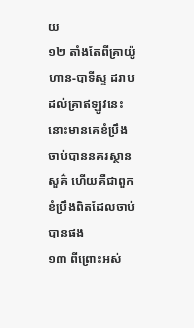យ
១២ តាំងតែពីគ្រាយ៉ូហាន-បាទីស្ទ ដរាបដល់គ្រាឥឡូវនេះ នោះមានគេខំប្រឹងចាប់បាននគរស្ថានសួគ៌ ហើយគឺជាពួកខំប្រឹងពិតដែលចាប់បានផង
១៣ ពីព្រោះអស់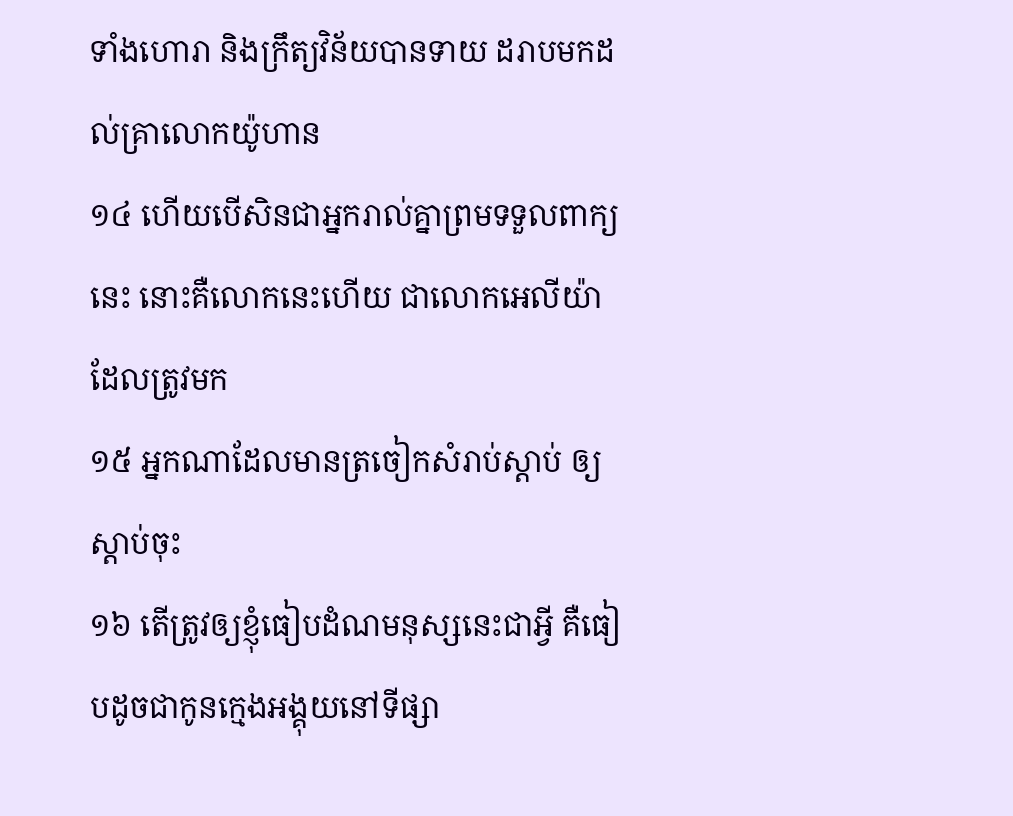ទាំងហោរា និងក្រឹត្យវិន័យបានទាយ ដរាបមកដល់គ្រាលោកយ៉ូហាន
១៤ ហើយបើសិនជាអ្នករាល់គ្នាព្រមទទួលពាក្យនេះ នោះគឺលោកនេះហើយ ជាលោកអេលីយ៉ាដែលត្រូវមក
១៥ អ្នកណាដែលមានត្រចៀកសំរាប់ស្តាប់ ឲ្យស្តាប់ចុះ
១៦ តើត្រូវឲ្យខ្ញុំធៀបដំណមនុស្សនេះជាអ្វី គឺធៀបដូចជាកូនក្មេងអង្គុយនៅទីផ្សា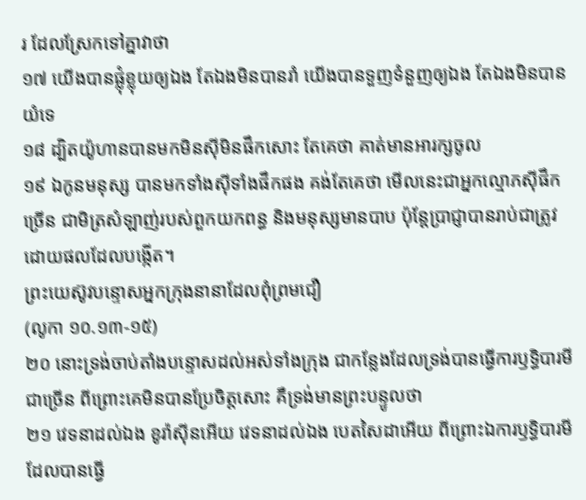រ ដែលស្រែកទៅគ្នាវាថា
១៧ យើងបានផ្លុំខ្លុយឲ្យឯង តែឯងមិនបានរាំ យើងបានទួញទំនួញឲ្យឯង តែឯងមិនបានយំទេ
១៨ ដ្បិតយ៉ូហានបានមកមិនស៊ីមិនផឹកសោះ តែគេថា គាត់មានអារក្សចូល
១៩ ឯកូនមនុស្ស បានមកទាំងស៊ីទាំងផឹកផង គង់តែគេថា មើលនេះជាអ្នកល្មោភស៊ីផឹកច្រើន ជាមិត្រសំឡាញ់របស់ពួកយកពន្ធ និងមនុស្សមានបាប ប៉ុន្តែប្រាជ្ញាបានរាប់ជាត្រូវ ដោយផលដែលបង្កើត។
ព្រះយេស៊ូវបន្ទោសអ្នកក្រុងនានាដែលពុំព្រមជឿ
(លូកា ១០.១៣-១៥)
២០ នោះទ្រង់ចាប់តាំងបន្ទោសដល់អស់ទាំងក្រុង ជាកន្លែងដែលទ្រង់បានធ្វើការឫទ្ធិបារមីជាច្រើន ពីព្រោះគេមិនបានប្រែចិត្តសោះ គឺទ្រង់មានព្រះបន្ទូលថា
២១ វេទនាដល់ឯង ខូរ៉ាស៊ីនអើយ វេទនាដល់ឯង បេតសៃដាអើយ ពីព្រោះឯការឫទ្ធិបារមីដែលបានធ្វើ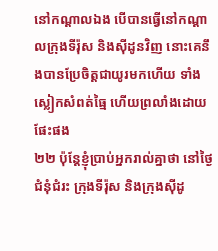នៅកណ្តាលឯង បើបានធ្វើនៅកណ្តាលក្រុងទីរ៉ុស និងស៊ីដូនវិញ នោះគេនឹងបានប្រែចិត្តជាយូរមកហើយ ទាំងស្លៀកសំពត់ធ្មៃ ហើយព្រលាំងដោយផែះផង
២២ ប៉ុន្តែខ្ញុំប្រាប់អ្នករាល់គ្នាថា នៅថ្ងៃជំនុំជំរះ ក្រុងទីរ៉ុស និងក្រុងស៊ីដូ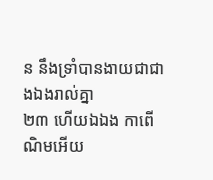ន នឹងទ្រាំបានងាយជាជាងឯងរាល់គ្នា
២៣ ហើយឯឯង កាពើណិមអើយ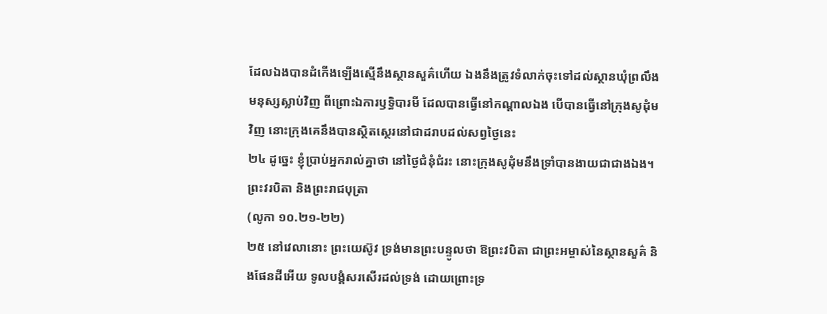ដែលឯងបានដំកើងឡើងស្មើនឹងស្ថានសួគ៌ហើយ ឯងនឹងត្រូវទំលាក់ចុះទៅដល់ស្ថានឃុំព្រលឹងមនុស្សស្លាប់វិញ ពីព្រោះឯការឫទ្ធិបារមី ដែលបានធ្វើនៅកណ្តាលឯង បើបានធ្វើនៅក្រុងសូដុំមវិញ នោះក្រុងគេនឹងបានស្ថិតស្ថេរនៅជាដរាបដល់សព្វថ្ងៃនេះ
២៤ ដូច្នេះ ខ្ញុំប្រាប់អ្នករាល់គ្នាថា នៅថ្ងៃជំនុំជំរះ នោះក្រុងសូដុំមនឹងទ្រាំបានងាយជាជាងឯង។
ព្រះវរបិតា និងព្រះរាជបុត្រា
(លូកា ១០.២១-២២)
២៥ នៅវេលានោះ ព្រះយេស៊ូវ ទ្រង់មានព្រះបន្ទូលថា ឱព្រះវបិតា ជាព្រះអម្ចាស់នៃស្ថានសួគ៌ និងផែនដីអើយ ទូលបង្គំសរសើរដល់ទ្រង់ ដោយព្រោះទ្រ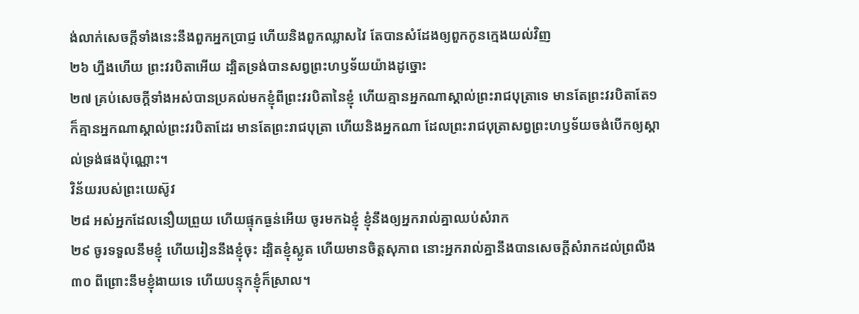ង់លាក់សេចក្តីទាំងនេះនឹងពួកអ្នកប្រាជ្ញ ហើយនិងពួកឈ្លាសវៃ តែបានសំដែងឲ្យពួកកូនក្មេងយល់វិញ
២៦ ហ្នឹងហើយ ព្រះវរបិតាអើយ ដ្បិតទ្រង់បានសព្វព្រះហឫទ័យយ៉ាងដូច្នោះ
២៧ គ្រប់សេចក្តីទាំងអស់បានប្រគល់មកខ្ញុំពីព្រះវរបិតានៃខ្ញុំ ហើយគ្មានអ្នកណាស្គាល់ព្រះរាជបុត្រាទេ មានតែព្រះវរបិតាតែ១ ក៏គ្មានអ្នកណាស្គាល់ព្រះវរបិតាដែរ មានតែព្រះរាជបុត្រា ហើយនិងអ្នកណា ដែលព្រះរាជបុត្រាសព្វព្រះហឫទ័យចង់បើកឲ្យស្គាល់ទ្រង់ផងប៉ុណ្ណោះ។
វិន័យរបស់ព្រះយេស៊ូវ
២៨ អស់អ្នកដែលនឿយព្រួយ ហើយផ្ទុកធ្ងន់អើយ ចូរមកឯខ្ញុំ ខ្ញុំនឹងឲ្យអ្នករាល់គ្នាឈប់សំរាក
២៩ ចូរទទួលនឹមខ្ញុំ ហើយរៀននឹងខ្ញុំចុះ ដ្បិតខ្ញុំស្លូត ហើយមានចិត្តសុភាព នោះអ្នករាល់គ្នានឹងបានសេចក្តីសំរាកដល់ព្រលឹង
៣០ ពីព្រោះនឹមខ្ញុំងាយទេ ហើយបន្ទុកខ្ញុំក៏ស្រាល។